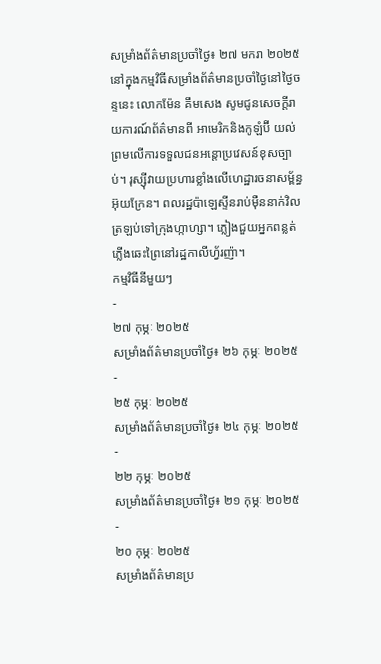សម្រាំងព័ត៌មានប្រចាំថ្ងៃ៖ ២៧ មករា ២០២៥
នៅក្នុងកម្មវិធីសម្រាំងព័ត៌មានប្រចាំថ្ងៃនៅថ្ងៃចន្ទនេះ លោកម៉ែន គឹមសេង សូមជូនសេចក្តីរាយការណ៍ព័ត៌មានពី អាមេរិកនិងកូឡំប៊ី យល់ព្រមលើការទទួលជនអន្តោប្រវេសន៍ខុសច្បាប់។ រុស្ស៊ីវាយប្រហារខ្លាំងលើហេដ្ឋារចនាសម្ព័ន្ធអ៊ុយក្រែន។ ពលរដ្ឋប៉ាឡេស្ទីនរាប់ម៉ឺននាក់វិលត្រឡប់ទៅក្រុងហ្កាហ្សា។ ភ្លៀងជួយអ្នកពន្លត់ភ្លើងឆេះព្រៃនៅរដ្ឋកាលីហ្វ័រញ៉ា។
កម្មវិធីនីមួយៗ
-
២៧ កុម្ភៈ ២០២៥
សម្រាំងព័ត៌មានប្រចាំថ្ងៃ៖ ២៦ កុម្ភៈ ២០២៥
-
២៥ កុម្ភៈ ២០២៥
សម្រាំងព័ត៌មានប្រចាំថ្ងៃ៖ ២៤ កុម្ភៈ ២០២៥
-
២២ កុម្ភៈ ២០២៥
សម្រាំងព័ត៌មានប្រចាំថ្ងៃ៖ ២១ កុម្ភៈ ២០២៥
-
២០ កុម្ភៈ ២០២៥
សម្រាំងព័ត៌មានប្រ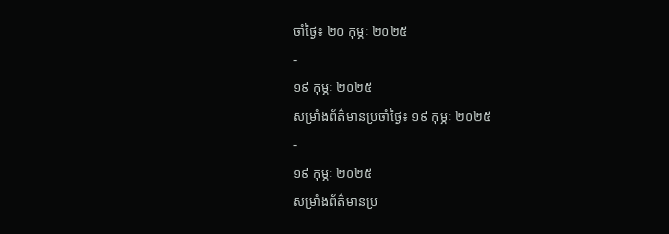ចាំថ្ងៃ៖ ២០ កុម្ភៈ ២០២៥
-
១៩ កុម្ភៈ ២០២៥
សម្រាំងព័ត៌មានប្រចាំថ្ងៃ៖ ១៩ កុម្ភៈ ២០២៥
-
១៩ កុម្ភៈ ២០២៥
សម្រាំងព័ត៌មានប្រ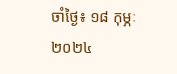ចាំថ្ងៃ៖ ១៨ កុម្ភៈ ២០២៤